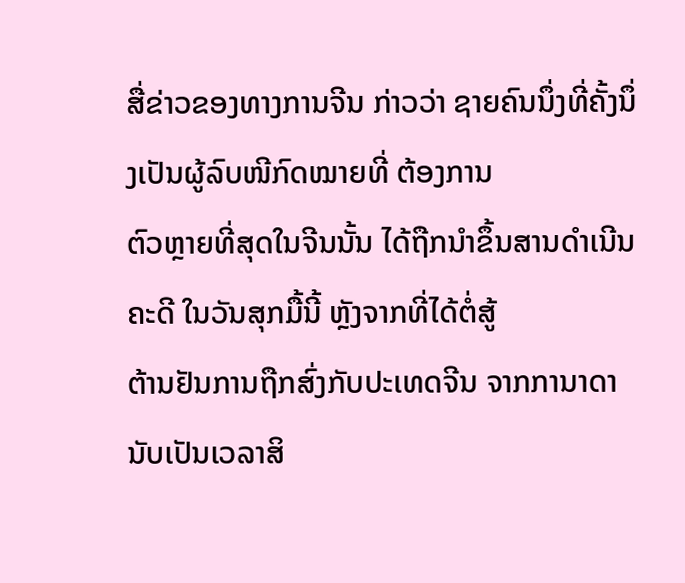ສື່ຂ່າວຂອງທາງການຈີນ ກ່າວວ່າ ຊາຍຄົນນຶ່ງທີ່ຄັ້ງນຶ່ງເປັນຜູ້ລົບໜີກົດໝາຍທີ່ ຕ້ອງການ
ຕົວຫຼາຍທີ່ສຸດໃນຈີນນັ້ນ ໄດ້ຖືກນໍາຂຶ້ນສານດໍາເນີນຄະດີ ໃນວັນສຸກມື້ນີ້ ຫຼັງຈາກທີ່ໄດ້ຕໍ່ສູ້
ຕ້ານຢັນການຖືກສົ່ງກັບປະເທດຈີນ ຈາກການາດາ ນັບເປັນເວລາສິ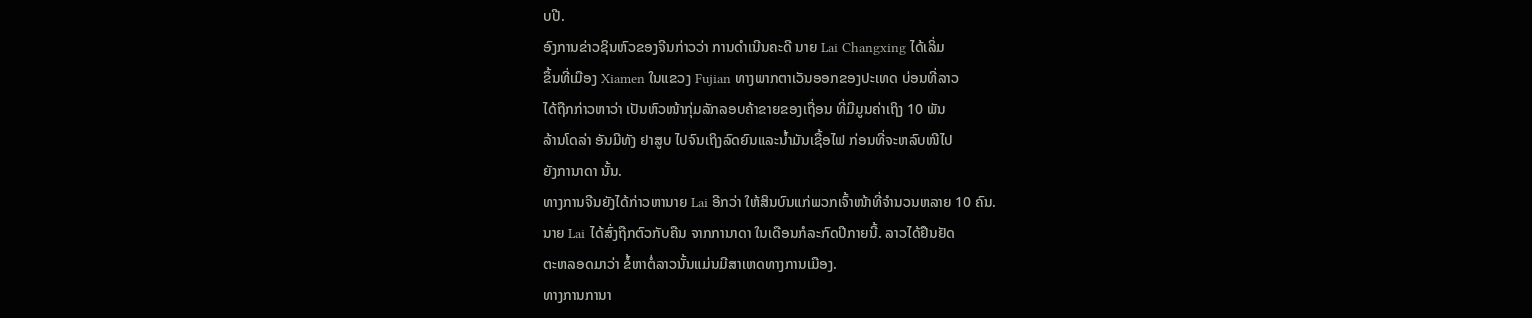ບປີ.
ອົງການຂ່າວຊິນຫົວຂອງຈີນກ່າວວ່າ ການດໍາເນີນຄະດີ ນາຍ Lai Changxing ໄດ້ເລິ່ມ
ຂຶ້ນທີ່ເມືອງ Xiamen ໃນແຂວງ Fujian ທາງພາກຕາເວັນອອກຂອງປະເທດ ບ່ອນທີ່ລາວ
ໄດ້ຖືກກ່າວຫາວ່າ ເປັນຫົວໜ້າກຸ່ມລັກລອບຄ້າຂາຍຂອງເຖື່ອນ ທີ່ມີມູນຄ່າເຖິງ 10 ພັນ
ລ້ານໂດລ່າ ອັນມີທັງ ຢາສູບ ໄປຈົນເຖິງລົດຍົນແລະນໍ້າມັນເຊື້ອໄຟ ກ່ອນທີ່ຈະຫລົບໜີໄປ
ຍັງການາດາ ນັ້ນ.
ທາງການຈີນຍັງໄດ້ກ່າວຫານາຍ Lai ອີກວ່າ ໃຫ້ສິນບົນແກ່ພວກເຈົ້າໜ້າທີ່ຈໍານວນຫລາຍ 10 ຄົນ.
ນາຍ Lai ໄດ້ສົ່ງຖືກຕົວກັບຄືນ ຈາກການາດາ ໃນເດືອນກໍລະກົດປີກາຍນີ້. ລາວໄດ້ຢືນຢັດ
ຕະຫລອດມາວ່າ ຂໍ້ຫາຕໍ່ລາວນັ້ນແມ່ນມີສາເຫດທາງການເມືອງ.
ທາງການການາ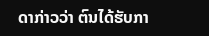ດາກ່າວວ່າ ຕົນໄດ້ຮັບກາ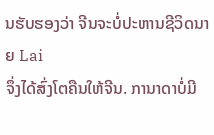ນຮັບຮອງວ່າ ຈີນຈະບໍ່ປະຫານຊີວິດນາຍ Lai
ຈຶ່ງໄດ້ສົ່ງໂຕຄືນໃຫ້ຈີນ. ການາດາບໍ່ມີ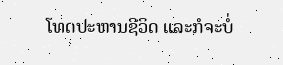ໂທດປະຫານຊີວິດ ແລະກໍຈະບໍ່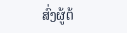ສົ່ງຜູ້ຕ້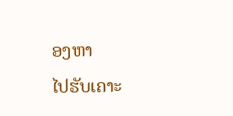ອງຫາ
ໄປຮັບເຄາະ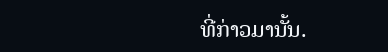ທີ່ກ່າວມານັ້ນ.